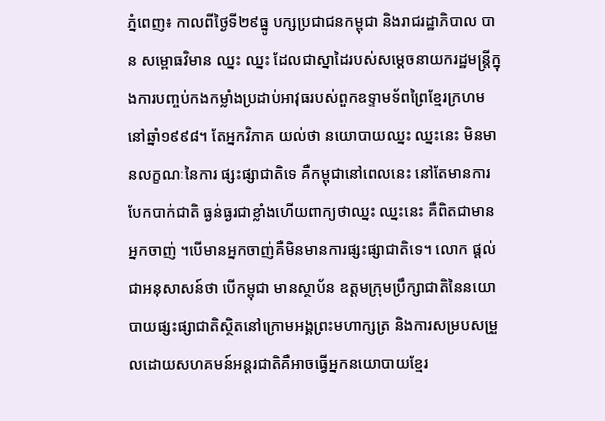ភ្នំពេញ៖ កាលពីថ្ងៃទី២៩ធ្នូ បក្សប្រជាជនកម្ពុជា និងរាជរដ្ឋាភិបាល បាន សម្ពោធវិមាន ឈ្នះ ឈ្នះ ដែលជាស្នាដៃរបស់សម្ដេចនាយករដ្ឋមន្ត្រីក្នុងការបញ្ចប់កងកម្លាំងប្រដាប់អាវុធរបស់ពួកឧទ្ទាមទ័ពព្រៃខ្មែរក្រហម នៅឆ្នាំ១៩៩៨។ តែអ្នកវិភាគ យល់ថា នយោបាយឈ្នះ ឈ្នះនេះ មិនមានលក្ខណៈនៃការ ផ្សះផ្សាជាតិទេ គឺកម្ពុជានៅពេលនេះ នៅតែមានការបែកបាក់ជាតិ ធ្ងន់ធ្ងរជាខ្លាំងហើយពាក្យថាឈ្នះ ឈ្នះនេះ គឺពិតជាមានអ្នកចាញ់ ។បើមានអ្នកចាញ់គឺមិនមានការផ្សះផ្សាជាតិទេ។ លោក ផ្ដល់ជាអនុសាសន៍ថា បើកម្ពុជា មានស្ថាប័ន ឧត្តមក្រុមប្រឹក្សាជាតិនៃនយោបាយផ្សះផ្សាជាតិស្ថិតនៅក្រោមអង្គព្រះមហាក្សត្រ និងការសម្របសម្រួលដោយសហគមន៍អន្តរជាតិគឺអាចធ្វើអ្នកនយោបាយខ្មែរ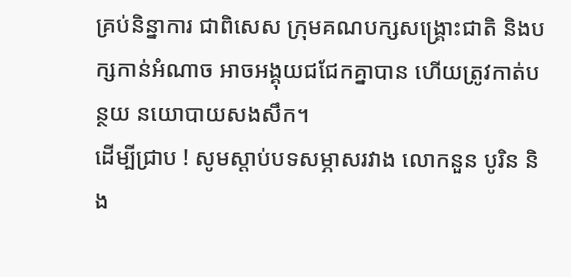គ្រប់និន្នាការ ជាពិសេស ក្រុមគណបក្សសង្រ្គោះជាតិ និងបក្សកាន់អំណាច អាចអង្គុយជជែកគ្នាបាន ហើយត្រូវកាត់បន្ថយ នយោបាយសងសឹក។
ដើម្បីជ្រាប ! សូមស្ដាប់បទសម្ភាសរវាង លោកនួន បូរិន និង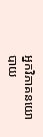អ្នកវិភាគនយោបាយ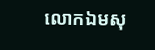លោកឯមសុ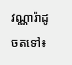វណ្ណារ៉ាដូចតទៅ៖